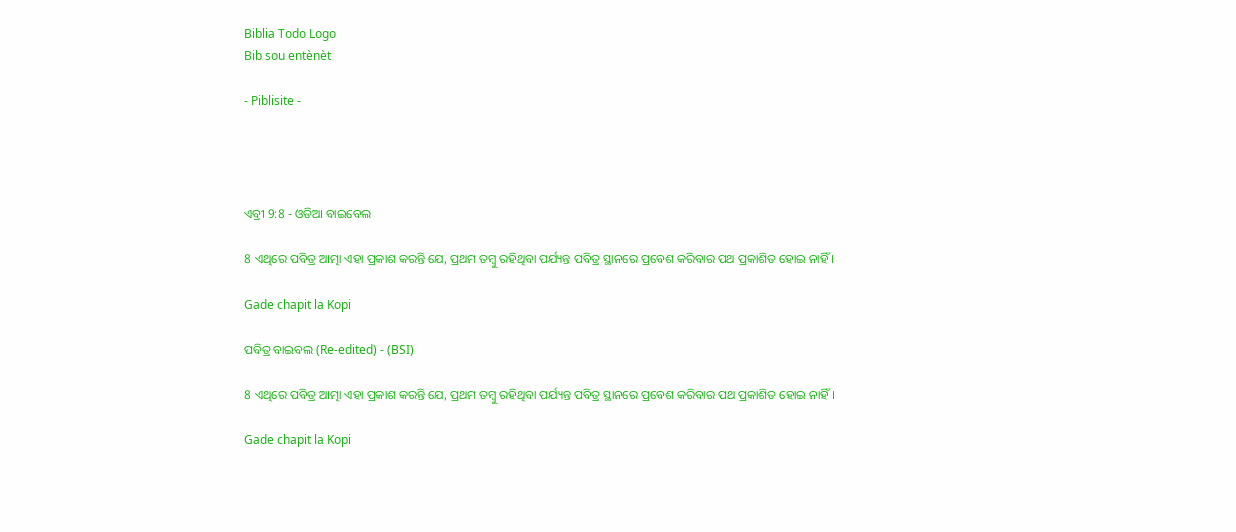Biblia Todo Logo
Bib sou entènèt

- Piblisite -




ଏବ୍ରୀ 9:8 - ଓଡିଆ ବାଇବେଲ

8 ଏଥିରେ ପବିତ୍ର ଆତ୍ମା ଏହା ପ୍ରକାଶ କରନ୍ତି ଯେ, ପ୍ରଥମ ତମ୍ବୁ ରହିଥିବା ପର୍ଯ୍ୟନ୍ତ ପବିତ୍ର ସ୍ଥାନରେ ପ୍ରବେଶ କରିବାର ପଥ ପ୍ରକାଶିତ ହୋଇ ନାହିଁ ।

Gade chapit la Kopi

ପବିତ୍ର ବାଇବଲ (Re-edited) - (BSI)

8 ଏଥିରେ ପବିତ୍ର ଆତ୍ମା ଏହା ପ୍ରକାଶ କରନ୍ତି ଯେ, ପ୍ରଥମ ତମ୍ଵୁ ରହିଥିବା ପର୍ଯ୍ୟନ୍ତ ପବିତ୍ର ସ୍ଥାନରେ ପ୍ରବେଶ କରିବାର ପଥ ପ୍ରକାଶିତ ହୋଇ ନାହିଁ।

Gade chapit la Kopi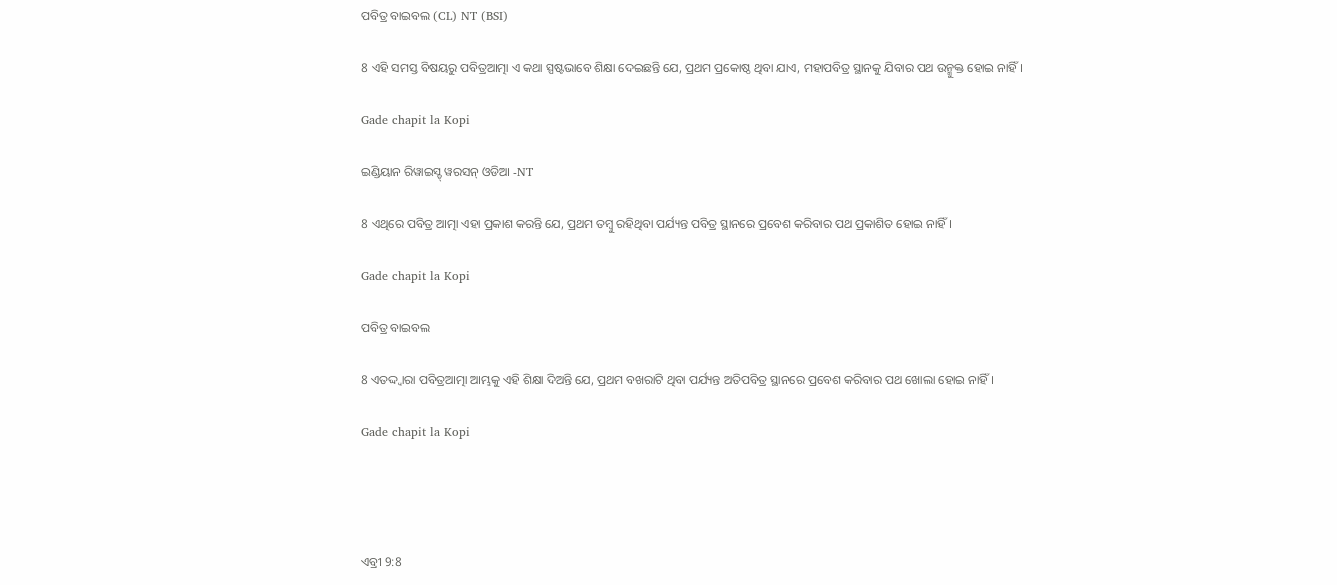ପବିତ୍ର ବାଇବଲ (CL) NT (BSI)

8 ଏହି ସମସ୍ତ ବିଷୟରୁ ପବିତ୍ରଆତ୍ମା ଏ କଥା ସ୍ପଷ୍ଟଭାବେ ଶିକ୍ଷା ଦେଇଛନ୍ତି ଯେ, ପ୍ରଥମ ପ୍ରକୋଷ୍ଠ ଥିବା ଯାଏ, ମହାପବିତ୍ର ସ୍ଥାନକୁ ଯିବାର ପଥ ଉନ୍ମୁକ୍ତ ହୋଇ ନାହିଁ।

Gade chapit la Kopi

ଇଣ୍ଡିୟାନ ରିୱାଇସ୍ଡ୍ ୱରସନ୍ ଓଡିଆ -NT

8 ଏଥିରେ ପବିତ୍ର ଆତ୍ମା ଏହା ପ୍ରକାଶ କରନ୍ତି ଯେ, ପ୍ରଥମ ତମ୍ବୁ ରହିଥିବା ପର୍ଯ୍ୟନ୍ତ ପବିତ୍ର ସ୍ଥାନରେ ପ୍ରବେଶ କରିବାର ପଥ ପ୍ରକାଶିତ ହୋଇ ନାହିଁ।

Gade chapit la Kopi

ପବିତ୍ର ବାଇବଲ

8 ଏତଦ୍ଦ୍ୱାରା ପବିତ୍ରଆତ୍ମା ଆମ୍ଭକୁ ଏହି ଶିକ୍ଷା ଦିଅନ୍ତି ଯେ, ପ୍ରଥମ ବଖରାଟି ଥିବା ପର୍ଯ୍ୟନ୍ତ ଅତିପବିତ୍ର ସ୍ଥାନରେ ପ୍ରବେଶ କରିବାର ପଥ ଖୋଲା ହୋଇ ନାହିଁ।

Gade chapit la Kopi




ଏବ୍ରୀ 9:8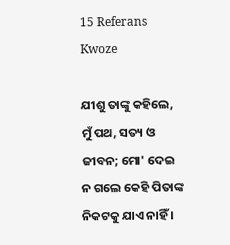15 Referans Kwoze

ଯୀଶୁ ତାଙ୍କୁ କହିଲେ, ମୁଁ ପଥ, ସତ୍ୟ ଓ ଜୀବନ; ମୋ' ଦେଇ ନ ଗଲେ କେହି ପିତାଙ୍କ ନିକଟକୁ ଯାଏ ନାହିଁ ।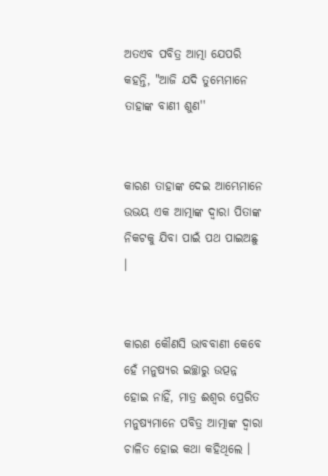ଅତଏବ ପବିତ୍ର ଆତ୍ମା ଯେପରି କହନ୍ତି, "ଆଜି ଯଦି ତୁମ୍ଭେମାନେ ତାହାଙ୍କ ବାଣୀ ଶୁଣ''


କାରଣ ତାହାଙ୍କ ଦେଇ ଆମ୍ଭେମାନେ ଉଭୟ ଏକ ଆତ୍ମାଙ୍କ ଦ୍ୱାରା ପିତାଙ୍କ ନିକଟକୁ ଯିବା ପାଇଁ ପଥ ପାଇଅଛୁ ।


କାରଣ କୌଣସି ଭାବବାଣୀ କେବେ ହେଁ ମନୁଷ୍ୟର ଇଚ୍ଛାରୁ ଉତ୍ପନ୍ନ ହୋଇ ନାହିଁ, ମାତ୍ର ଈଶ୍ୱର ପ୍ରେରିତ ମନୁଷ୍ୟମାନେ ପବିତ୍ର ଆତ୍ମାଙ୍କ ଦ୍ୱାରା ଚାଳିତ ହୋଇ କଥା କହିଥିଲେ ।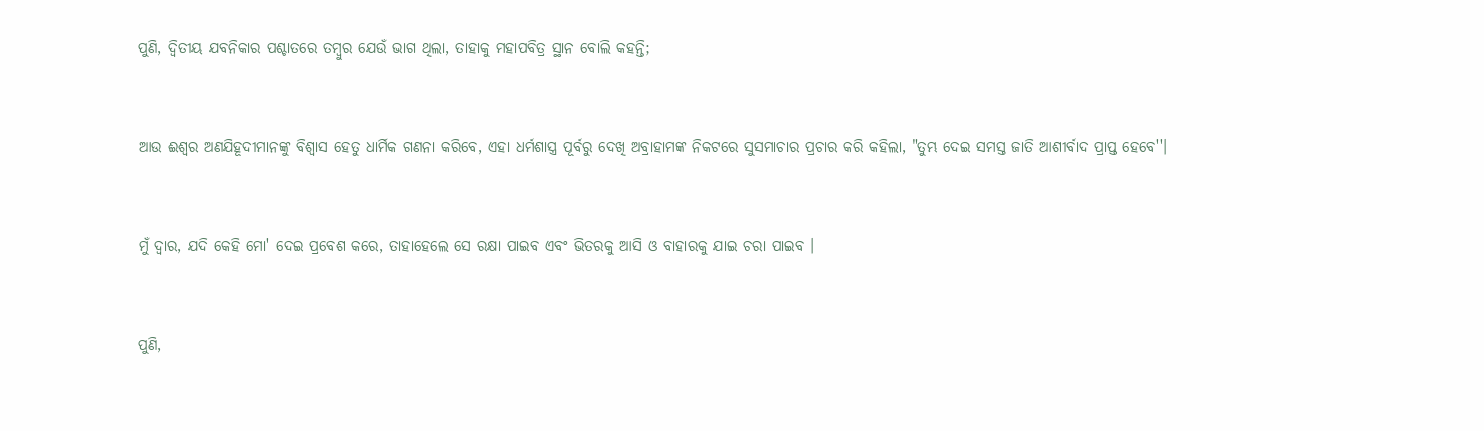ପୁଣି, ଦ୍ୱିତୀୟ ଯବନିକାର ପଶ୍ଚାତରେ ତମ୍ବୁର ଯେଉଁ ଭାଗ ଥିଲା, ତାହାକୁ ମହାପବିତ୍ର ସ୍ଥାନ ବୋଲି କହନ୍ତି;


ଆଉ ଈଶ୍ୱର ଅଣଯିହୂଦୀମାନଙ୍କୁ ବିଶ୍ୱାସ ହେତୁ ଧାର୍ମିକ ଗଣନା କରିବେ, ଏହା ଧର୍ମଶାସ୍ତ୍ର ପୂର୍ବରୁ ଦେଖି ଅବ୍ରାହାମଙ୍କ ନିକଟରେ ସୁସମାଚାର ପ୍ରଚାର କରି କହିଲା, "ତୁମ୍ଭ ଦେଇ ସମସ୍ତ ଜାତି ଆଶୀର୍ବାଦ ପ୍ରାପ୍ତ ହେବେ''।


ମୁଁ ଦ୍ୱାର, ଯଦି କେହି ମୋ' ଦେଇ ପ୍ରବେଶ କରେ, ତାହାହେଲେ ସେ ରକ୍ଷା ପାଇବ ଏବଂ ଭିତରକୁ ଆସି ଓ ବାହାରକୁ ଯାଇ ଚରା ପାଇବ ।


ପୁଣି,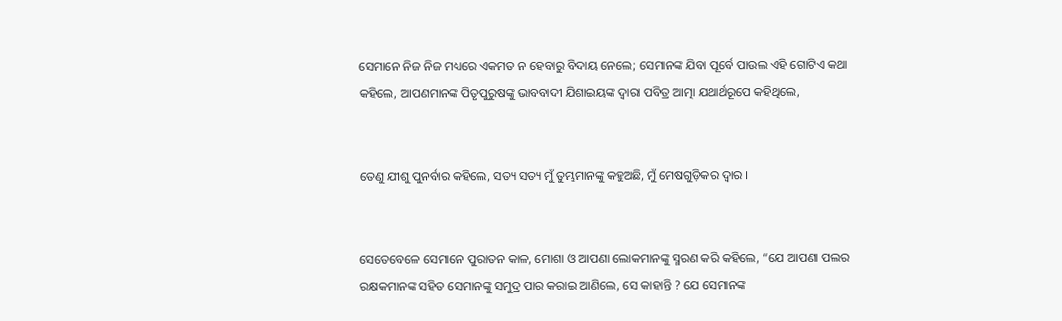ସେମାନେ ନିଜ ନିଜ ମଧ୍ୟରେ ଏକମତ ନ ହେବାରୁ ବିଦାୟ ନେଲେ; ସେମାନଙ୍କ ଯିବା ପୂର୍ବେ ପାଉଲ ଏହି ଗୋଟିଏ କଥା କହିଲେ, ଆପଣମାନଙ୍କ ପିତୃପୁରୁଷଙ୍କୁ ଭାବବାଦୀ ଯିଶାଇୟଙ୍କ ଦ୍ୱାରା ପବିତ୍ର ଆତ୍ମା ଯଥାର୍ଥରୂପେ କହିଥିଲେ,


ତେଣୁ ଯୀଶୁ ପୁନର୍ବାର କହିଲେ, ସତ୍ୟ ସତ୍ୟ ମୁଁ ତୁମ୍ଭମାନଙ୍କୁ କହୁଅଛି, ମୁଁ ମେଷଗୁଡ଼ିକର ଦ୍ୱାର ।


ସେତେବେଳେ ସେମାନେ ପୁରାତନ କାଳ, ମୋଶା ଓ ଆପଣା ଲୋକମାନଙ୍କୁ ସ୍ମରଣ କରି କହିଲେ, “ଯେ ଆପଣା ପଲର ରକ୍ଷକମାନଙ୍କ ସହିତ ସେମାନଙ୍କୁ ସମୁଦ୍ର ପାର କରାଇ ଆଣିଲେ, ସେ କାହାନ୍ତି ? ଯେ ସେମାନଙ୍କ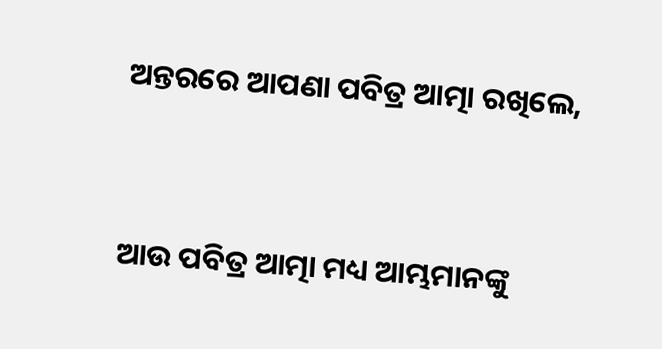ଅନ୍ତରରେ ଆପଣା ପବିତ୍ର ଆତ୍ମା ରଖିଲେ,


ଆଉ ପବିତ୍ର ଆତ୍ମା ମଧ୍ୟ ଆମ୍ଭମାନଙ୍କୁ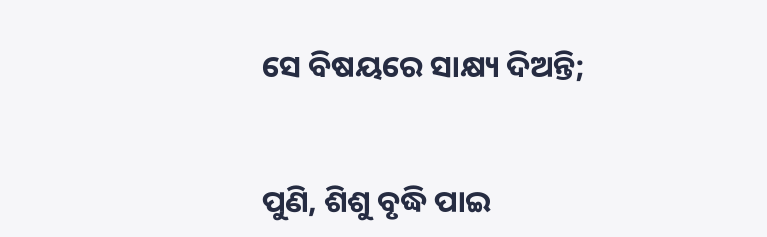ସେ ବିଷୟରେ ସାକ୍ଷ୍ୟ ଦିଅନ୍ତି;


ପୁଣି, ଶିଶୁ ବୃଦ୍ଧି ପାଇ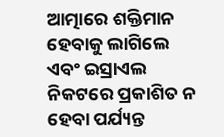ଆତ୍ମାରେ ଶକ୍ତିମାନ ହେବାକୁ ଲାଗିଲେ ଏବଂ ଇସ୍ରାଏଲ ନିକଟରେ ପ୍ରକାଶିତ ନ ହେବା ପର୍ଯ୍ୟନ୍ତ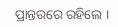ପ୍ରାନ୍ତରରେ ରହିଲେ ।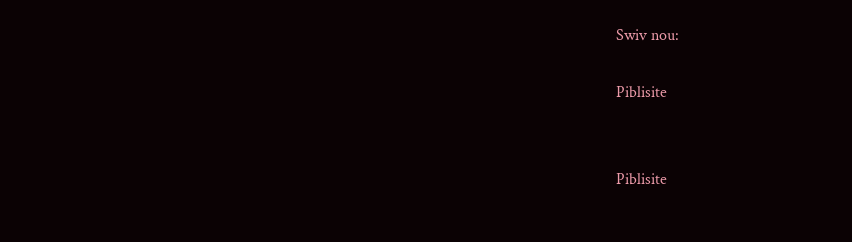Swiv nou:

Piblisite


Piblisite